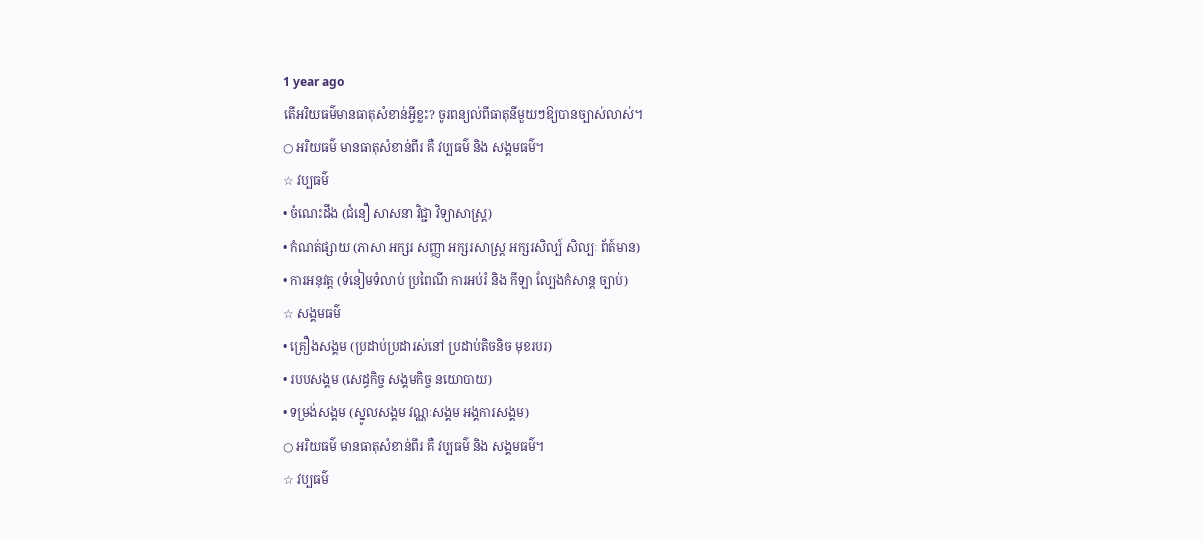1 year ago
តើអរិយធម៌មានធាតុសំខាន់អ្វីខ្លះ? ចូរពន្យល់ពីធាតុនីមួយៗឱ្យបានច្បាស់លាស់។
○ អរិយធម៌ មានធាតុសំខាន់ពីរ គឺ វប្បធម៌ និង សង្គមធម៌។
☆ វប្បធម៌
• ចំណេះដឹង (ជំនឿ សាសនា វិជ្ជា វិទ្យាសាស្ត្រ)
• កំណត់ផ្សាយ (ភាសា អក្សរ សញ្ញា អក្សរសាស្ត្រ អក្សរសិល្ប៍ សិល្បៈ ព័ត៍មាន)
• ការអនុវត្ត (ទំនៀមទំលាប់ ប្រពៃណី ការអប់រំ និង កីឡា ល្បែងកំសាន្ត ច្បាប់)
☆ សង្គមធម៌
• គ្រឿងសង្គម (ប្រដាប់ប្រដារស់នៅ ប្រដាប់តិចនិច មុខរបរ)
• របបសង្គម (សេដ្ធកិច្ច សង្គមកិច្ច នយោបាយ)
• ទម្រង់សង្គម (ស្នូលសង្គម វណ្ណៈសង្គម អង្គការសង្គម)
○ អរិយធម៌ មានធាតុសំខាន់ពីរ គឺ វប្បធម៌ និង សង្គមធម៌។
☆ វប្បធម៌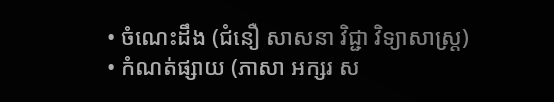• ចំណេះដឹង (ជំនឿ សាសនា វិជ្ជា វិទ្យាសាស្ត្រ)
• កំណត់ផ្សាយ (ភាសា អក្សរ ស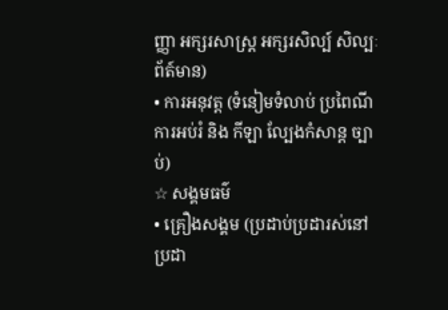ញ្ញា អក្សរសាស្ត្រ អក្សរសិល្ប៍ សិល្បៈ ព័ត៍មាន)
• ការអនុវត្ត (ទំនៀមទំលាប់ ប្រពៃណី ការអប់រំ និង កីឡា ល្បែងកំសាន្ត ច្បាប់)
☆ សង្គមធម៌
• គ្រឿងសង្គម (ប្រដាប់ប្រដារស់នៅ ប្រដា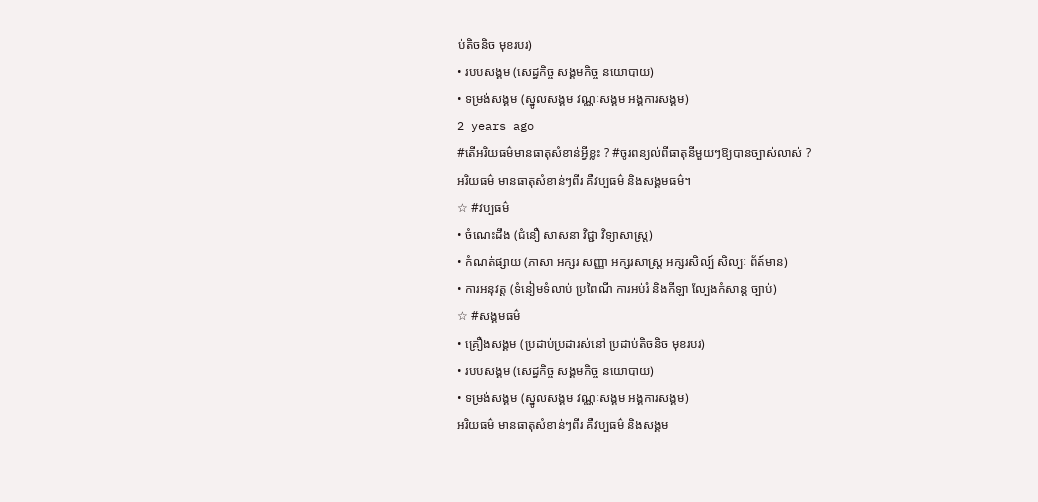ប់តិចនិច មុខរបរ)
• របបសង្គម (សេដ្ធកិច្ច សង្គមកិច្ច នយោបាយ)
• ទម្រង់សង្គម (ស្នូលសង្គម វណ្ណៈសង្គម អង្គការសង្គម)
2 years ago
#តើអរិយធម៌មានធាតុសំខាន់អ្វីខ្លះ ? #ចូរពន្យល់ពីធាតុនីមួយៗឱ្យបានច្បាស់លាស់ ?
អរិយធម៌ មានធាតុសំខាន់ៗពីរ គឺវប្បធម៌ និងសង្គមធម៌។
☆ #វប្បធម៌
• ចំណេះដឹង (ជំនឿ សាសនា វិជ្ជា វិទ្យាសាស្ត្រ)
• កំណត់ផ្សាយ (ភាសា អក្សរ សញ្ញា អក្សរសាស្ត្រ អក្សរសិល្ប៍ សិល្បៈ ព័ត៍មាន)
• ការអនុវត្ត (ទំនៀមទំលាប់ ប្រពៃណី ការអប់រំ និងកីឡា ល្បែងកំសាន្ត ច្បាប់)
☆ #សង្គមធម៌
• គ្រឿងសង្គម (ប្រដាប់ប្រដារស់នៅ ប្រដាប់តិចនិច មុខរបរ)
• របបសង្គម (សេដ្ធកិច្ច សង្គមកិច្ច នយោបាយ)
• ទម្រង់សង្គម (ស្នូលសង្គម វណ្ណៈសង្គម អង្គការសង្គម)
អរិយធម៌ មានធាតុសំខាន់ៗពីរ គឺវប្បធម៌ និងសង្គម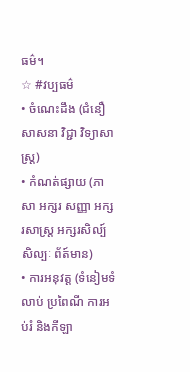ធម៌។
☆ #វប្បធម៌
• ចំណេះដឹង (ជំនឿ សាសនា វិជ្ជា វិទ្យាសាស្ត្រ)
• កំណត់ផ្សាយ (ភាសា អក្សរ សញ្ញា អក្សរសាស្ត្រ អក្សរសិល្ប៍ សិល្បៈ ព័ត៍មាន)
• ការអនុវត្ត (ទំនៀមទំលាប់ ប្រពៃណី ការអប់រំ និងកីឡា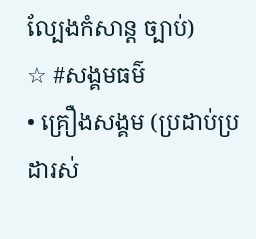ល្បែងកំសាន្ត ច្បាប់)
☆ #សង្គមធម៌
• គ្រឿងសង្គម (ប្រដាប់ប្រដារស់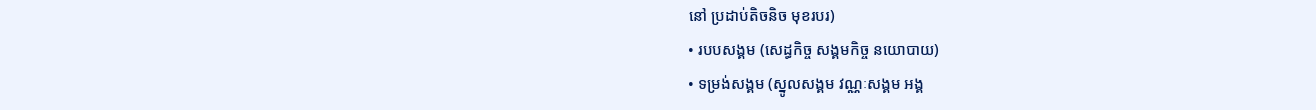នៅ ប្រដាប់តិចនិច មុខរបរ)
• របបសង្គម (សេដ្ធកិច្ច សង្គមកិច្ច នយោបាយ)
• ទម្រង់សង្គម (ស្នូលសង្គម វណ្ណៈសង្គម អង្គ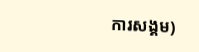ការសង្គម)